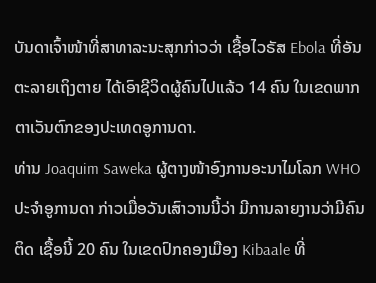ບັນດາເຈົ້າໜ້າທີ່ສາທາລະນະສຸກກ່າວວ່າ ເຊື້ອໄວຣັສ Ebola ທີ່ອັນຕະລາຍເຖິງຕາຍ ໄດ້ເອົາຊີວິດຜູ້ຄົນໄປແລ້ວ 14 ຄົນ ໃນເຂດພາກ ຕາເວັນຕົກຂອງປະເທດອູການດາ.
ທ່ານ Joaquim Saweka ຜູ້ຕາງໜ້າອົງການອະນາໄມໂລກ WHO ປະຈໍາອູການດາ ກ່າວເມື່ອວັນເສົາວານນີ້ວ່າ ມີການລາຍງານວ່າມີຄົນຕິດ ເຊື້ອນີ້ 20 ຄົນ ໃນເຂດປົກຄອງເມືອງ Kibaale ທີ່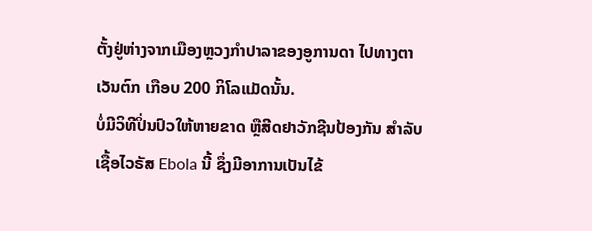ຕັ້ງຢູ່ຫ່າງຈາກເມືອງຫຼວງກໍາປາລາຂອງອູການດາ ໄປທາງຕາເວັນຕົກ ເກືອບ 200 ກິໂລແມັດນັ້ນ.
ບໍ່ມີວິທີປິ່ນປົວໃຫ້ຫາຍຂາດ ຫຼືສີດຢາວັກຊີນປ້ອງກັນ ສໍາລັບເຊື້ອໄວຣັສ Ebola ນີ້ ຊຶ່ງມີອາການເປັນໄຂ້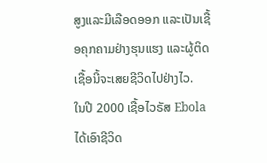ສູງແລະມີເລືອດອອກ ແລະເປັນເຊື້ອຄຸກຄາມຢ່າງຮຸນແຮງ ແລະຜູ້ຕິດເຊື້ອນີ້ຈະເສຍຊີວິດໄປຢ່າງໄວ.
ໃນປີ 2000 ເຊື້ອໄວຣັສ Ebola ໄດ້ເອົາຊີວິດ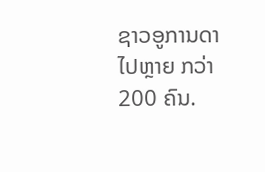ຊາວອູການດາໄປຫຼາຍ ກວ່າ 200 ຄົນ.